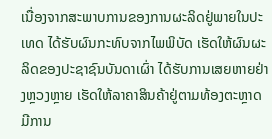ເນື່ອງຈາກສະພາບການຂອງການຜະລິດຢູ່ພາຍໃນປະເທດ ໄດ້ຮັບຜົນກະທົບຈາກໄພພິບັດ ເຮັດໃຫ້ຜົນຜະລິດຂອງປະຊາຊົນບັນດາເຜົ່າ ໄດ້ຮັບການເສຍຫາຍຢ່າງຫຼວງຫຼາຍ ເຮັດໃຫ້ລາຄາສິນຄ້າຢູ່ຕາມທ້ອງຕະຫຼາດມີການ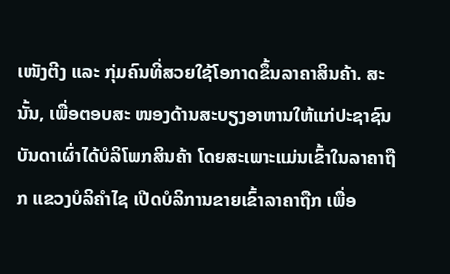ເໜັງຕີງ ແລະ ກຸ່ມຄົນທີ່ສວຍໃຊ້ໂອກາດຂຶ້ນລາຄາສິນຄ້າ. ສະນັ້ນ, ເພື່ອຕອບສະ ໜອງດ້ານສະບຽງອາຫານໃຫ້ແກ່ປະຊາຊົນບັນດາເຜົ່າໄດ້ບໍລິໂພກສິນຄ້າ ໂດຍສະເພາະແມ່ນເຂົ້າໃນລາຄາຖືກ ແຂວງບໍລິຄຳໄຊ ເປີດບໍລິການຂາຍເຂົ້າລາຄາຖືກ ເພື່ອ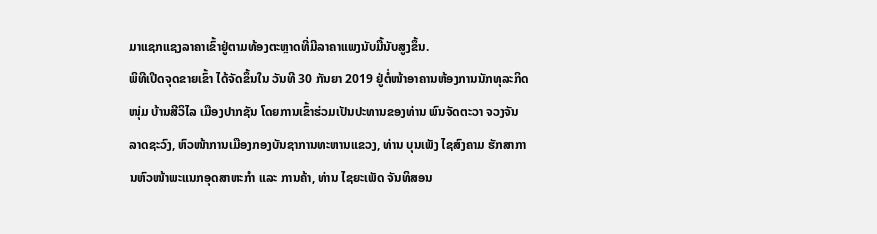ມາແຊກແຊງລາຄາເຂົ້າຢູ່ຕາມທ້ອງຕະຫຼາດທີ່ມີລາຄາແພງນັບມື້ນັບສູງຂຶ້ນ.
ພິທີເປີດຈຸດຂາຍເຂົ້າ ໄດ້ຈັດຂຶ້ນໃນ ວັນທີ 30 ກັນຍາ 2019 ຢູ່ຕໍ່ໜ້າອາຄານຫ້ອງການນັກທຸລະກິດໜຸ່ມ ບ້ານສີວິໄລ ເມືອງປາກຊັນ ໂດຍການເຂົ້າຮ່ວມເປັນປະທານຂອງທ່ານ ພົນຈັດຕະວາ ຈວງຈັນ ລາດຊະວົງ, ຫົວໜ້າການເມືອງກອງບັນຊາການທະຫານແຂວງ, ທ່ານ ບຸນເພັງ ໄຊສົງຄາມ ຮັກສາການຫົວໜ້າພະແນກອຸດສາຫະກຳ ແລະ ການຄ້າ, ທ່ານ ໄຊຍະເພັດ ຈັນທິສອນ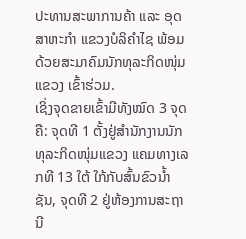ປະທານສະພາການຄ້າ ແລະ ອຸດສາຫະກຳ ແຂວງບໍລິຄຳໄຊ ພ້ອມດ້ວຍສະມາຄົມນັກທຸລະກິດໜຸ່ມແຂວງ ເຂົ້າຮ່ວມ.
ເຊິ່ງຈຸດຂາຍເຂົ້າມີທັງໝົດ 3 ຈຸດ ຄື: ຈຸດທີ 1 ຕັ້ງຢູ່ສຳນັກງານນັກທຸລະກິດໜຸ່ມແຂວງ ແຄມທາງເລກທີ 13 ໃຕ້ ໃກ້ກັບສົ້ນຂົວນ້ຳຊັນ, ຈຸດທີ 2 ຢູ່ຫ້ອງການສະຖານີ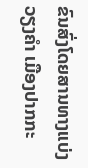ຂົນສົ່ງໂດຍສານທາງແບ່ງວຽງຄຳ ເມືອງປາກກະ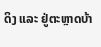ດິງ ແລະ ຢູ່ຕະຫຼາດບ້າ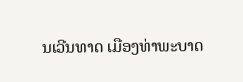ນເວີນທາດ ເມືອງທ່າພະບາດ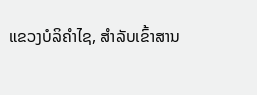ແຂວງບໍລິຄຳໄຊ, ສຳລັບເຂົ້າສານ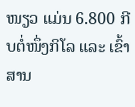ໜຽວ ແມ່ນ 6.800 ກີບຕໍ່ໜຶ່ງກິໂລ ແລະ ເຂົ້າສານ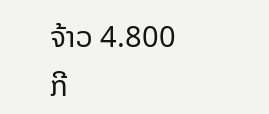ຈ້າວ 4.800 ກີ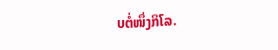ບຕໍ່ໜຶ່ງກິໂລ.